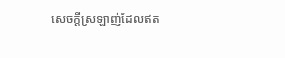សេចក្តីស្រឡាញ់ដែលឥត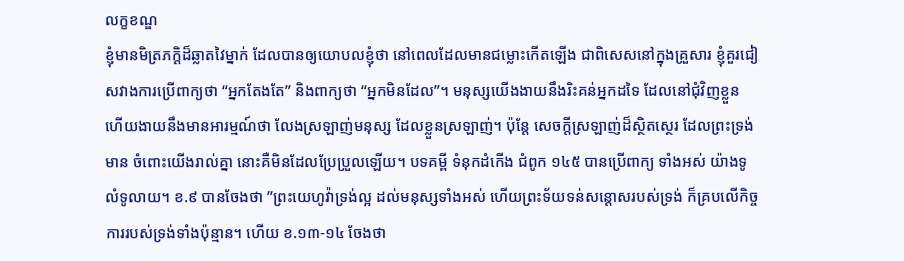លក្ខខណ្ឌ
ខ្ញុំមានមិត្រភក្តិដ៏ឆ្លាតវៃម្នាក់ ដែលបានឲ្យយោបលខ្ញុំថា នៅពេលដែលមានជម្លោះកើតឡើង ជាពិសេសនៅក្នុងគ្រួសារ ខ្ញុំគួរជៀសវាងការប្រើពាក្យថា “អ្នកតែងតែ” និងពាក្យថា “អ្នកមិនដែល”។ មនុស្សយើងងាយនឹងរិះគន់អ្នកដទៃ ដែលនៅជុំវិញខ្លួន ហើយងាយនឹងមានអារម្មណ៍ថា លែងស្រឡាញ់មនុស្ស ដែលខ្លួនស្រឡាញ់។ ប៉ុន្តែ សេចក្តីស្រឡាញ់ដ៏ស្ថិតស្ថេរ ដែលព្រះទ្រង់មាន ចំពោះយើងរាល់គ្នា នោះគឺមិនដែលប្រែប្រួលឡើយ។ បទគម្ពី ទំនុកដំកើង ជំពូក ១៤៥ បានប្រើពាក្យ ទាំងអស់ យ៉ាងទូលំទូលាយ។ ខ.៩ បានចែងថា ”ព្រះយេហូវ៉ាទ្រង់ល្អ ដល់មនុស្សទាំងអស់ ហើយព្រះទ័យទន់សន្តោសរបស់ទ្រង់ ក៏គ្របលើកិច្ចការរបស់ទ្រង់ទាំងប៉ុន្មាន។ ហើយ ខ.១៣-១៤ ចែងថា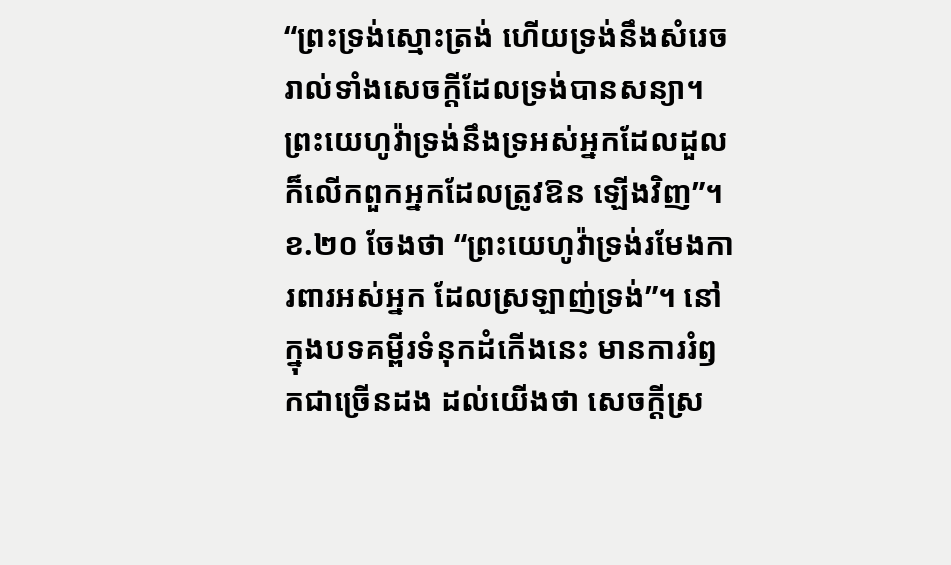“ព្រះទ្រង់ស្មោះត្រង់ ហើយទ្រង់នឹងសំរេចរាល់ទាំងសេចក្តីដែលទ្រង់បានសន្យា។ ព្រះយេហូវ៉ាទ្រង់នឹងទ្រអស់អ្នកដែលដួល ក៏លើកពួកអ្នកដែលត្រូវឱន ឡើងវិញ”។ ខ.២០ ចែងថា “ព្រះយេហូវ៉ាទ្រង់រមែងការពារអស់អ្នក ដែលស្រឡាញ់ទ្រង់”។ នៅក្នុងបទគម្ពីរទំនុកដំកើងនេះ មានការរំឭកជាច្រើនដង ដល់យើងថា សេចក្តីស្រ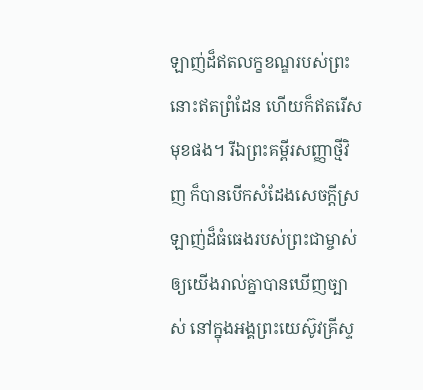ឡាញ់ដ៏ឥតលក្ខខណ្ឌរបស់ព្រះ នោះឥតព្រំដែន ហើយក៏ឥតរើសមុខផង។ រីឯព្រះគម្ពីរសញ្ញាថ្មីវិញ ក៏បានបើកសំដែងសេចក្តីស្រឡាញ់ដ៏ធំធេងរបស់ព្រះជាម្ចាស់ ឲ្យយើងរាល់គ្នាបានឃើញច្បាស់ នៅក្នុងអង្គព្រះយេស៊ូវគ្រីស្ទ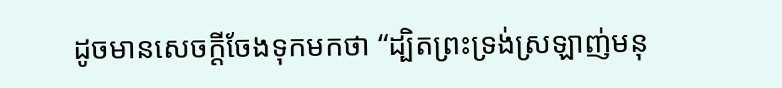ដូចមានសេចក្ដីចែងទុកមកថា “ដ្បិតព្រះទ្រង់ស្រឡាញ់មនុ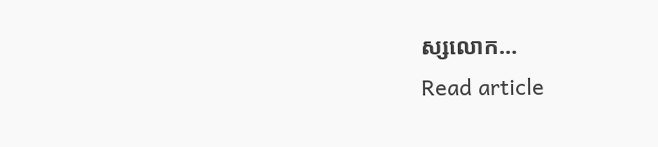ស្សលោក…
Read article